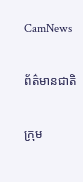CamNews

ព័ត៌មានជាតិ

ក្រុម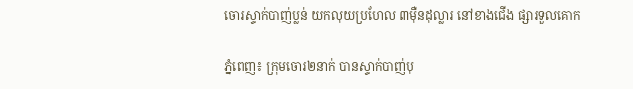ចោរស្ទាក់បាញ់ប្លន់ យកលុយប្រហែល ៣ម៉ឺនដុល្លារ នៅខាងជើង ផ្សារទួលគោក

ភ្នំពេញ៖ ក្រុមចោរ២នាក់ បានស្ទាក់បាញ់បុ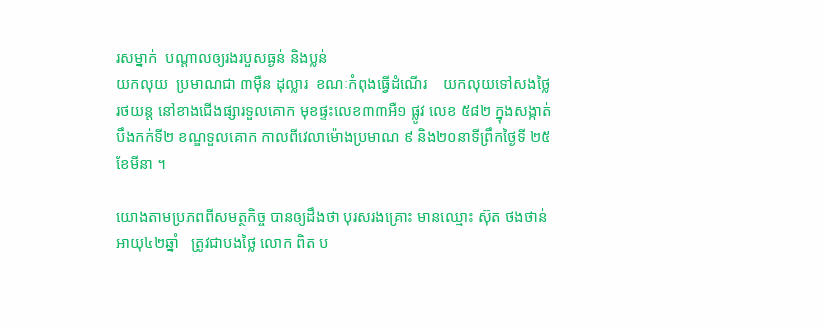រសម្នាក់  បណ្តាលឲ្យរងរបួសធ្ងន់ និងប្លន់
យកលុយ  ប្រមាណជា ៣ម៉ឺន ដុល្លារ  ខណៈកំពុងធ្វើដំណើរ    យកលុយទៅសងថ្លៃ
រថយន្ត នៅខាងជើងផ្សារទួលគោក មុខផ្ទះលេខ៣៣អឺ១ ផ្លូវ លេខ ៥៨២ ក្នុងសង្កាត់
បឹងកក់ទី២ ខណ្ឌទួលគោក កាលពីវេលាម៉ោងប្រមាណ ៩ និង២០នាទីព្រឹកថ្ងៃទី ២៥
ខែមីនា ។

យោងតាមប្រភពពីសមត្ថកិច្ច បានឲ្យដឹងថា បុរសរងគ្រោះ មានឈ្មោះ ស៊ុត ថងថាន់
អាយុ៤២ឆ្នាំ   ត្រូវជាបងថ្លៃ លោក ពិត ប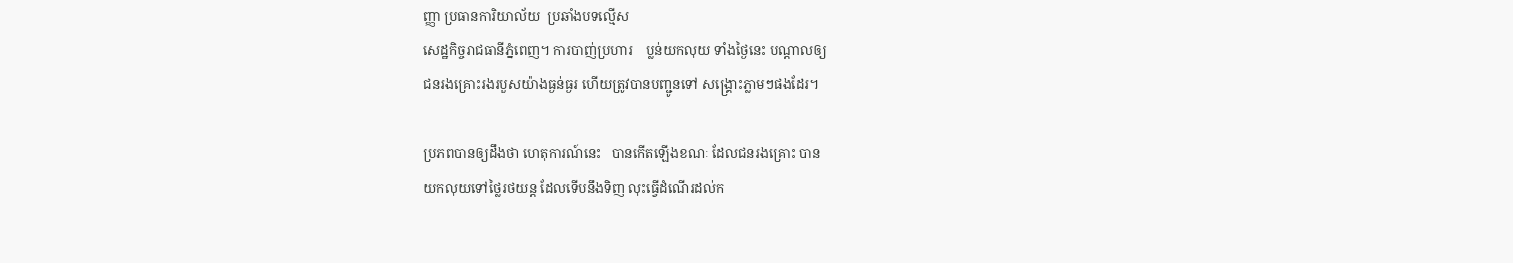ញ្ញា ប្រធានការិយាល័យ  ប្រឆាំងបទល្មើស
សេដ្ឋកិច្ចរាជធានីភ្នំពេញ។ ការបាញ់ប្រហារ    ប្លន់យកលុយ ទាំងថ្ងៃនេះ បណ្តាលឲ្យ
ជនរងគ្រោះរងរបួសយ៉ាងធ្ងន់ធ្ងរ ហើយត្រូវបានបញ្ជូនទៅ សង្រ្គោះភ្លាមៗផងដែរ។

ប្រភពបានឲ្យដឹងថា ហេតុការណ៍នេះ   បានកើតឡើងខណៈ ដែលជនរងគ្រោះ បាន
យកលុយទៅថ្លៃរថយន្ត ដែលទើបនឹងទិញ លុះធ្វើដំណើរដល់ក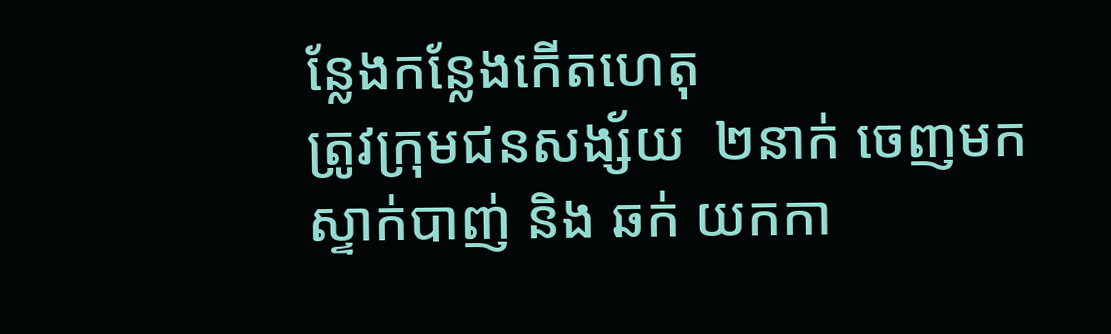ន្លែងកន្លែងកើតហេតុ
ត្រូវក្រុមជនសង្ស័យ  ២នាក់ ចេញមក  ស្ទាក់បាញ់ និង ឆក់ យកកា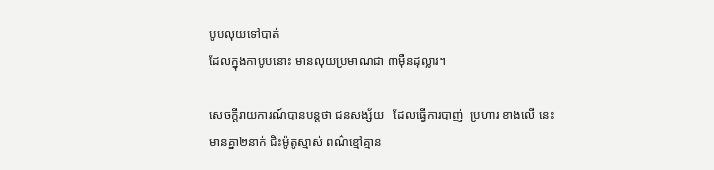បូបលុយទៅបាត់
ដែលក្នុងកាបូបនោះ មានលុយប្រមាណជា ៣ម៉ឺនដុល្លារ។

សេចក្ដីរាយការណ៍បានបន្ដថា ជនសង្ស័យ   ដែលធ្វើការបាញ់  ប្រហារ ខាងលើ នេះ
មានគ្នា២នាក់ ជិះម៉ូតូស្មាស់ ពណ៌ខ្មៅគ្មាន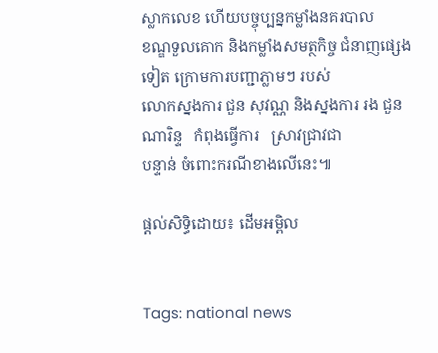ស្លាកលេខ ហើយបច្ចុប្បន្នកម្លាំងនគរបាល
ខណ្ឌទួលគោក និងកម្លាំងសមត្ថកិច្ច ជំនាញផ្សេងទៀត ក្រោមការបញ្ជាភ្លាមៗ របស់
លោកស្នងការ ជួន សុវណ្ណ និងស្នងការ រង ជួន ណារិន្ទ   កំពុងធ្វើការ   ស្រាវជ្រាវជា
បន្ទាន់ ចំពោះករណីខាងលើនេះ៕

ផ្តល់សិទ្ធិដោយ៖ ដើមអម្ពិល


Tags: national news